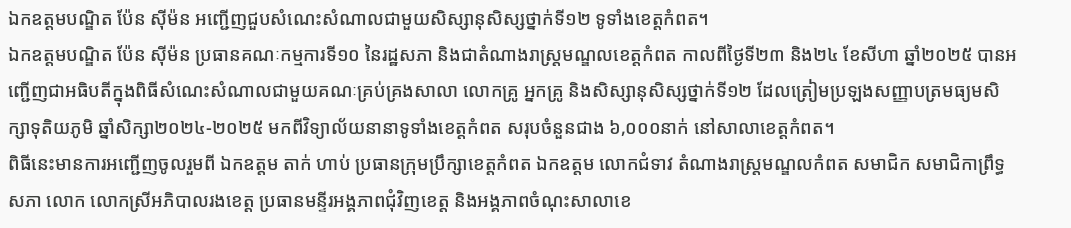ឯកឧត្តមបណ្ឌិត ប៉ែន ស៊ីម៉ន អញ្ជើញជួបសំណេះសំណាលជាមួយសិស្សានុសិស្សថ្នាក់ទី១២ ទូទាំងខេត្តកំពត។
ឯកឧត្តមបណ្ឌិត ប៉ែន ស៊ីម៉ន ប្រធានគណៈកម្មការទី១០ នៃរដ្ឋសភា និងជាតំណាងរាស្រ្តមណ្ឌលខេត្តកំពត កាលពីថ្ងៃទី២៣ និង២៤ ខែសីហា ឆ្នាំ២០២៥ បានអញ្ជើញជាអធិបតីក្នុងពិធីសំណេះសំណាលជាមួយគណៈគ្រប់គ្រងសាលា លោកគ្រូ អ្នកគ្រូ និងសិស្សានុសិស្សថ្នាក់ទី១២ ដែលត្រៀមប្រឡងសញ្ញាបត្រមធ្យមសិក្សាទុតិយភូមិ ឆ្នាំសិក្សា២០២៤-២០២៥ មកពីវិទ្យាល័យនានាទូទាំងខេត្តកំពត សរុបចំនួនជាង ៦,០០០នាក់ នៅសាលាខេត្តកំពត។
ពិធីនេះមានការអញ្ជើញចូលរួមពី ឯកឧត្តម តាក់ ហាប់ ប្រធានក្រុមប្រឹក្សាខេត្តកំពត ឯកឧត្តម លោកជំទាវ តំណាងរាស្ត្រមណ្ឌលកំពត សមាជិក សមាជិកាព្រឹទ្ធសភា លោក លោកស្រីអភិបាលរងខេត្ត ប្រធានមន្ទីរអង្គភាពជុំវិញខេត្ត និងអង្គភាពចំណុះសាលាខេ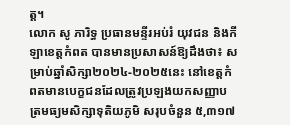ត្ត។
លោក សូ ភារិទ្ធ ប្រធានមន្ទីរអប់រំ យុវជន និងកីឡាខេត្តកំពត បានមានប្រសាសន៍ឱ្យដឹងថា៖ សម្រាប់ឆ្នាំសិក្សា២០២៤-២០២៥នេះ នៅខេត្តកំពតមានបេក្ខជនដែលត្រូវប្រឡងយកសញ្ញាបត្រមធ្យមសិក្សាទុតិយភូមិ សរុបចំនួន ៥,៣១៧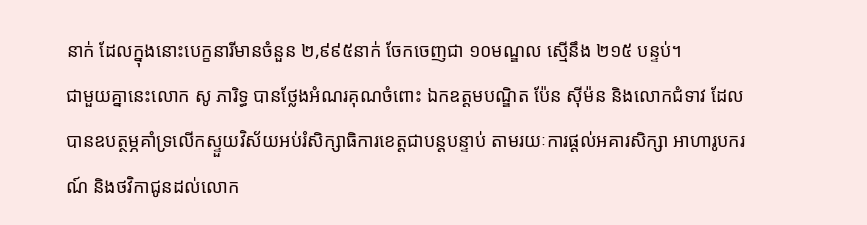នាក់ ដែលក្នុងនោះបេក្ខនារីមានចំនួន ២,៩៩៥នាក់ ចែកចេញជា ១០មណ្ឌល ស្មើនឹង ២១៥ បន្ទប់។
ជាមួយគ្នានេះលោក សូ ភារិទ្ធ បានថ្លែងអំណរគុណចំពោះ ឯកឧត្តមបណ្ឌិត ប៉ែន ស៊ីម៉ន និងលោកជំទាវ ដែលបានឧបត្ថម្ភគាំទ្រលើកស្ទួយវិស័យអប់រំសិក្សាធិការខេត្តជាបន្តបន្ទាប់ តាមរយៈការផ្តល់អគារសិក្សា អាហារូបករណ៍ និងថវិកាជូនដល់លោក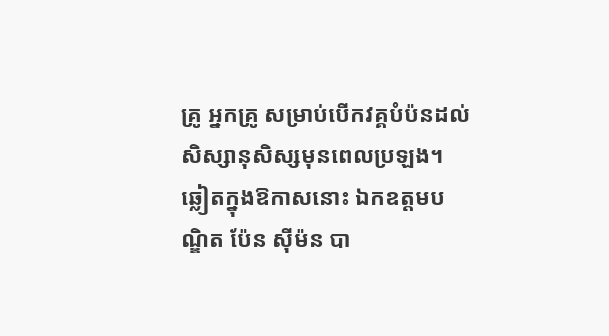គ្រូ អ្នកគ្រូ សម្រាប់បើកវគ្គបំប៉នដល់សិស្សានុសិស្សមុនពេលប្រឡង។
ឆ្លៀតក្នុងឱកាសនោះ ឯកឧត្តមបណ្ឌិត ប៉ែន ស៊ីម៉ន បា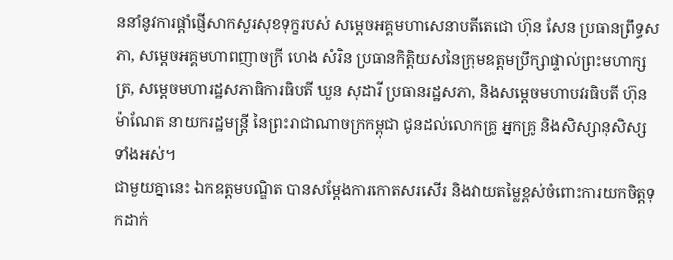ននាំនូវការផ្តាំផ្ញើសាកសួរសុខទុក្ខរបស់ សម្តេចអគ្គមហាសេនាបតីតេជោ ហ៊ុន សែន ប្រធានព្រឹទ្ធសភា, សម្តេចអគ្គមហាពញាចក្រី ហេង សំរិន ប្រធានកិត្តិយសនៃក្រុមឧត្តមប្រឹក្សាផ្ទាល់ព្រះមហាក្សត្រ, សម្តេចមហារដ្ឋសភាធិការធិបតី ឃួន សុដារី ប្រធានរដ្ឋសភា, និងសម្តេចមហាបវរធិបតី ហ៊ុន ម៉ាណែត នាយករដ្ឋមន្រ្តី នៃព្រះរាជាណាចក្រកម្ពុជា ជូនដល់លោកគ្រូ អ្នកគ្រូ និងសិស្សានុសិស្សទាំងអស់។
ជាមួយគ្នានេះ ឯកឧត្តមបណ្ឌិត បានសម្តែងការកោតសរសើរ និងវាយតម្លៃខ្ពស់ចំពោះការយកចិត្តទុកដាក់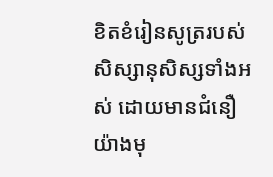ខិតខំរៀនសូត្ររបស់សិស្សានុសិស្សទាំងអស់ ដោយមានជំនឿយ៉ាងមុ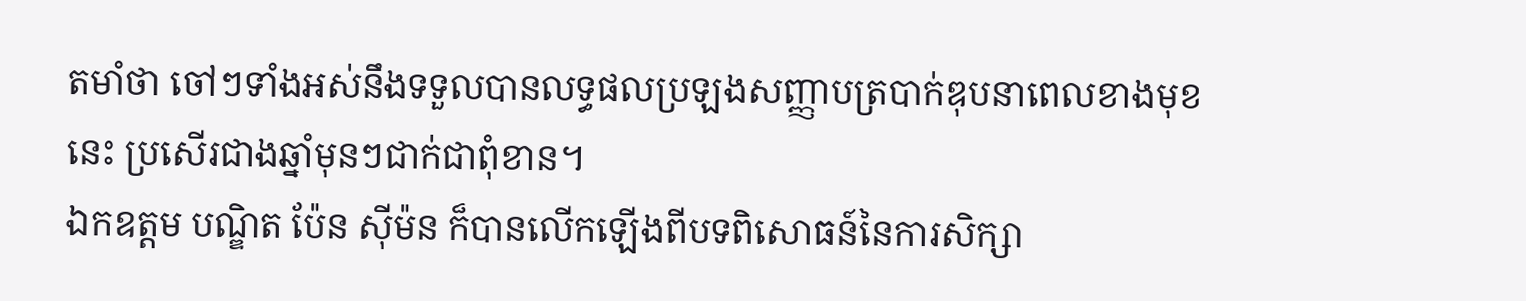តមាំថា ចៅៗទាំងអស់នឹងទទួលបានលទ្ធផលប្រឡងសញ្ញាបត្របាក់ឌុបនាពេលខាងមុខនេះ ប្រសើរជាងឆ្នាំមុនៗជាក់ជាពុំខាន។
ឯកឧត្តម បណ្ឌិត ប៉ែន ស៊ីម៉ន ក៏បានលើកឡើងពីបទពិសោធន៍នៃការសិក្សា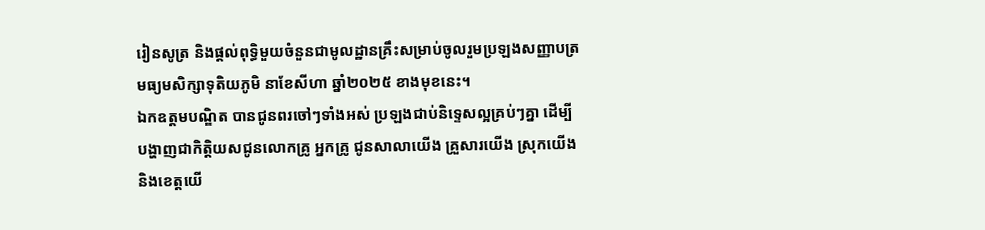រៀនសូត្រ និងផ្តល់ពុទ្ធិមួយចំនួនជាមូលដ្ឋានគ្រឹះសម្រាប់ចូលរួមប្រឡងសញ្ញាបត្រមធ្យមសិក្សាទុតិយភូមិ នាខែសីហា ឆ្នាំ២០២៥ ខាងមុខនេះ។
ឯកឧត្តមបណ្ឌិត បានជូនពរចៅៗទាំងអស់ ប្រឡងជាប់និទ្ទេសល្អគ្រប់ៗគ្នា ដើម្បីបង្ហាញជាកិត្តិយសជូនលោកគ្រូ អ្នកគ្រូ ជូនសាលាយើង គ្រួសារយើង ស្រុកយើង និងខេត្តយើ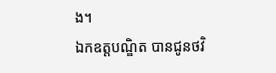ង។
ឯកឧត្តបណ្ឌិត បានជូនថវិ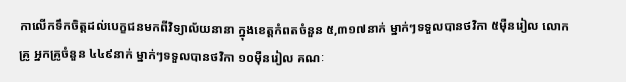កាលើកទឹកចិត្តដល់បេក្ខជនមកពីវិទ្យាល័យនានា ក្នុងខេត្តកំពតចំនួន ៥,៣១៧នាក់ ម្នាក់ៗទទួលបានថវិកា ៥ម៉ឺនរៀល លោកគ្រូ អ្នកគ្រូចំនួន ៤៤៩នាក់ ម្នាក់ៗទទួលបានថវិកា ១០ម៉ឺនរៀល គណៈ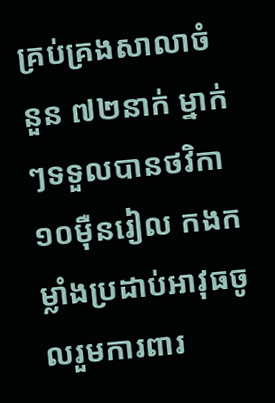គ្រប់គ្រងសាលាចំនួន ៧២នាក់ ម្នាក់ៗទទួលបានថវិកា ១០ម៉ឺនរៀល កងកម្លាំងប្រដាប់អាវុធចូលរួមការពារ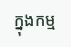ក្នុងកម្ម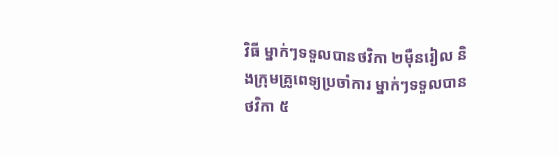វិធី ម្នាក់ៗទទួលបានថវិកា ២ម៉ឺនរៀល និងក្រុមគ្រូពេទ្យប្រចាំការ ម្នាក់ៗទទួលបានថវិកា ៥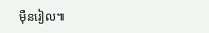ម៉ឺនរៀល៕